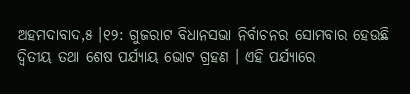ଅହମଦାବାଦ,୫ ।୧୨: ଗୁଜରାଟ ବିଧାନସଭା ନିର୍ବାଚନର ସୋମବାର ହେଉଛି ଦ୍ୱିତୀୟ ତଥା ଶେଷ ପର୍ଯ୍ୟାୟ ଭୋଟ ଗ୍ରହଣ । ଏହି ପର୍ଯ୍ୟାରେ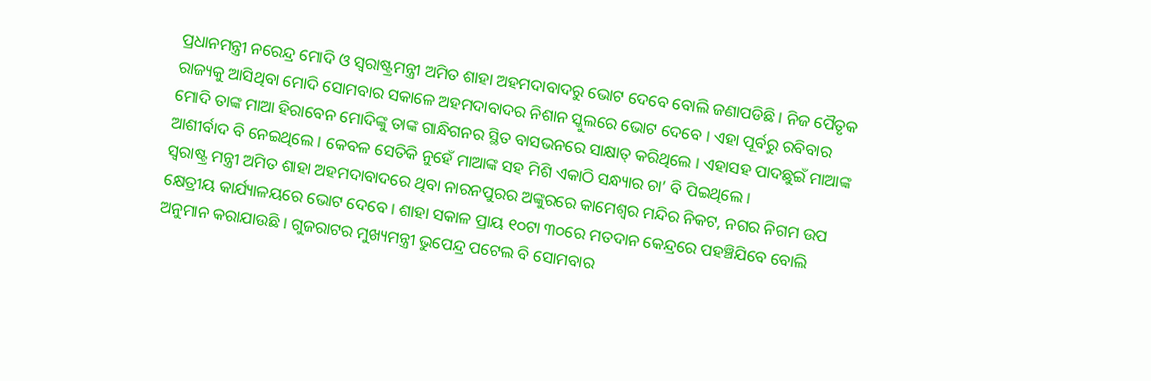ପ୍ରଧାନମନ୍ତ୍ରୀ ନରେନ୍ଦ୍ର ମୋଦି ଓ ସ୍ୱରାଷ୍ଟ୍ରମନ୍ତ୍ରୀ ଅମିତ ଶାହା ଅହମଦାବାଦରୁ ଭୋଟ ଦେବେ ବୋଲି ଜଣାପଡିଛି । ନିଜ ପୈତୃକ ରାଜ୍ୟକୁ ଆସିଥିବା ମୋଦି ସୋମବାର ସକାଳେ ଅହମଦାବାଦର ନିଶାନ ସ୍କୁଲରେ ଭୋଟ ଦେବେ । ଏହା ପୂର୍ବରୁ ରବିବାର ମୋଦି ତାଙ୍କ ମାଆ ହିରାବେନ ମୋଦିଙ୍କୁ ତାଙ୍କ ଗାନ୍ଧିଗନର ସ୍ଥିତ ବାସଭନରେ ସାକ୍ଷାତ୍ କରିଥିଲେ । ଏହାସହ ପାଦଛୁଇଁ ମାଆଙ୍କ ଆଶୀର୍ବାଦ ବି ନେଇଥିଲେ । କେବଳ ସେତିକି ନୁହେଁ ମାଆଙ୍କ ସହ ମିଶି ଏକାଠି ସନ୍ଧ୍ୟାର ଚା’ ବି ପିଇଥିଲେ ।
ସ୍ୱରାଷ୍ଟ୍ର ମନ୍ତ୍ରୀ ଅମିତ ଶାହା ଅହମଦାବାଦରେ ଥିବା ନାରନପୁରର ଅଙ୍କୁରରେ କାମେଶ୍ୱର ମନ୍ଦିର ନିକଟ, ନଗର ନିଗମ ଉପ କ୍ଷେତ୍ରୀୟ କାର୍ଯ୍ୟାଳୟରେ ଭୋଟ ଦେବେ । ଶାହା ସକାଳ ପ୍ରାୟ ୧୦ଟା ୩୦ରେ ମତଦାନ କେନ୍ଦ୍ରରେ ପହଞ୍ଚିଯିବେ ବୋଲି ଅନୁମାନ କରାଯାଉଛି । ଗୁଜରାଟର ମୁଖ୍ୟମନ୍ତ୍ରୀ ଭୁପେନ୍ଦ୍ର ପଟେଲ ବି ସୋମବାର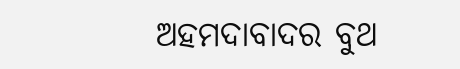ଅହମଦାବାଦର ବୁଥ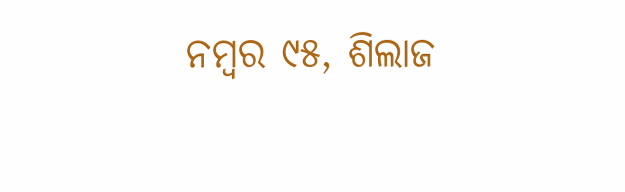ନମ୍ବର ୯୫, ଶିଲାଜ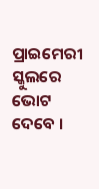ପ୍ରାଇମେରୀ ସ୍କୁଲରେ ଭୋଟ ଦେବେ ।